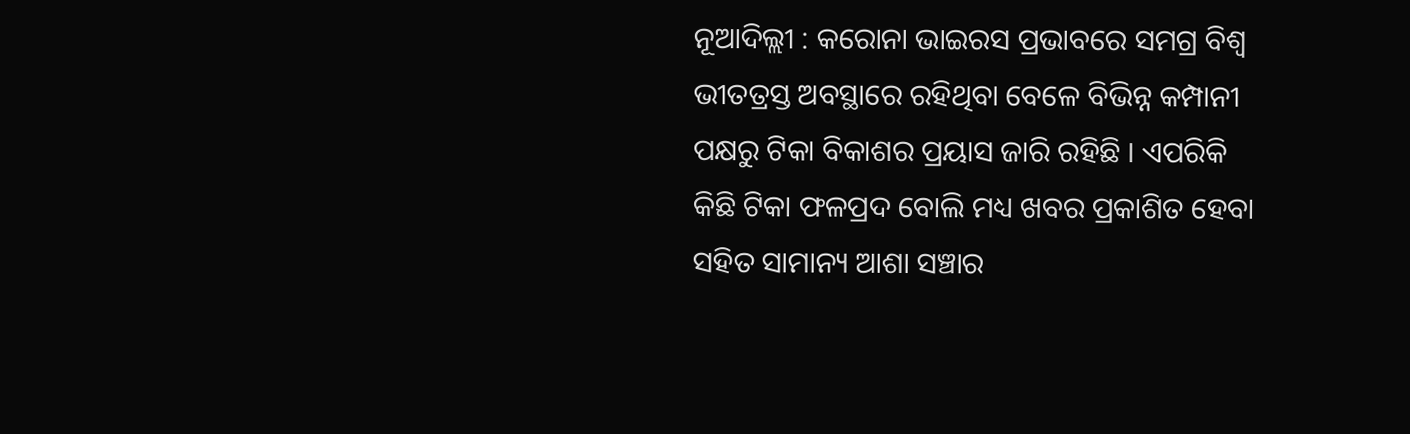ନୂଆଦିଲ୍ଲୀ : କରୋନା ଭାଇରସ ପ୍ରଭାବରେ ସମଗ୍ର ବିଶ୍ୱ ଭୀତତ୍ରସ୍ତ ଅବସ୍ଥାରେ ରହିଥିବା ବେଳେ ବିଭିନ୍ନ କମ୍ପାନୀ ପକ୍ଷରୁ ଟିକା ବିକାଶର ପ୍ରୟାସ ଜାରି ରହିଛି । ଏପରିକି କିଛି ଟିକା ଫଳପ୍ରଦ ବୋଲି ମଧ୍ୟ ଖବର ପ୍ରକାଶିତ ହେବା ସହିତ ସାମାନ୍ୟ ଆଶା ସଞ୍ଚାର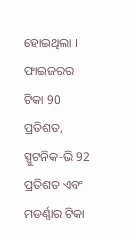ହୋଇଥିଲା । ଫାଇଜରର ଟିକା 90 ପ୍ରତିଶତ, ସ୍ପୁଟନିକ-ଭି 92 ପ୍ରତିଶତ ଏବଂ ମଡର୍ଣ୍ଣାର ଟିକା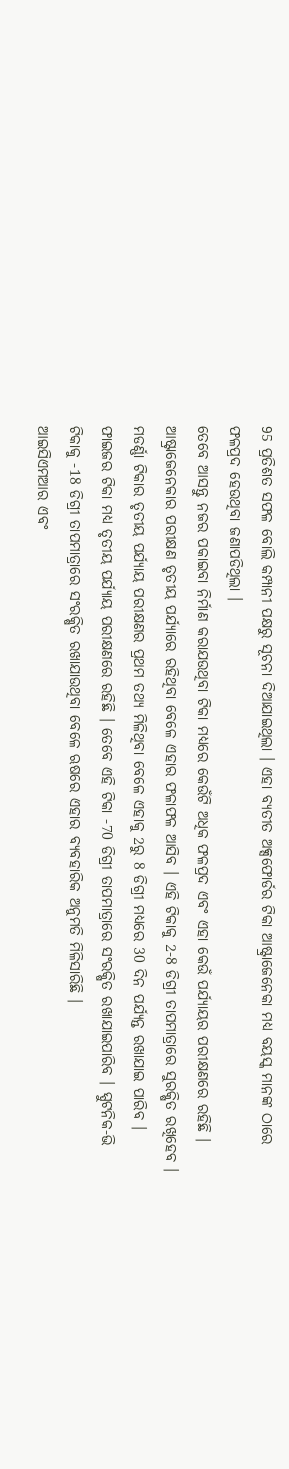95 ପ୍ରତିଶତ ସଫଳ ବୋଲି କମ୍ପାନୀ ପକ୍ଷରୁ ସୂଚନା ଦିଆଯାଇଥିଲା । ଏହା ବ୍ୟତୀତ ଅକ୍ସଫୋର୍ଡର ଟିକା ଆଷ୍ଟ୍ରାଜେନେକା ମଧ୍ୟ ବୟସ୍କ ମାନଙ୍କ ଠାରେ ଫଳପ୍ରଦ ହେଉଥିବା ଜଣାପଡିଥିଲା ।
ତେବେ ଆସନ୍ତୁ ନଜର ପକାଇବା ନିର୍ମାଣ କରାଯଉଥିବା ଟିକା ମଧ୍ୟରେ କେଉଁଟି ଅଧିକ ଫଳପ୍ରଦ ଏବଂ ଏହା କେଉଁ ପର୍ଯ୍ୟାୟର ପରୀକ୍ଷଣରେ ରହିଛି । ଆଷ୍ଟ୍ରାଜେନେକାର ପରୀକ୍ଷଣ ତୃତୀୟ ପର୍ଯ୍ୟାରେ ରହିଥିବା ବେଳେ ଏହାର ଫଳାଫଳ ଆସିବ । ଏହି ଟିକାକୁ 2-8 ଡିଗ୍ରୀ ତାପମାତ୍ରାରେ ସୁରକ୍ଷିତ ରଖିହେବ ।
ମଡର୍ଣ୍ଣା ଟିକାର ତୃତୀୟ ପର୍ଯ୍ୟାୟ ପରୀକ୍ଷଣର ପ୍ରଥମ ତଥ୍ୟ ମିଳିଥିବା ବେଳେ ଏହାକୁ 2ରୁ 8 ଡିଗ୍ରୀ ମଧ୍ୟରେ 30 ଦିନ ପର୍ଯ୍ୟନ୍ତ ରଖାଯାଇ ପାରିବ । ଫାଇଜର ଟିକା ମଧ୍ୟ ତୃତୀୟ ପର୍ଯ୍ୟାୟ ପରୀକ୍ଷଣରେ ରହିଛି । ତେବେ ଏହି ଟିକା -70 ଡିଗ୍ରୀ ତାପମାତ୍ରାରେ ସଂରକ୍ଷିତ ରଖାଯାଇପାରିବ । ସ୍ପୁଟନିକ-ଭି ଟିକାକୁ -18 ଡିଗ୍ରୀ ତାପମାତ୍ରାରେ ସଂରକ୍ଷିତ ରଖାଯାଉଥିବା ବେଳେ ଋଷରେ ଏହାର ବ୍ୟବହାରିକ ଅନୁମତି ମିଳିସାରିଛି ।
ଆଇସିଏମଆର ଏବଂ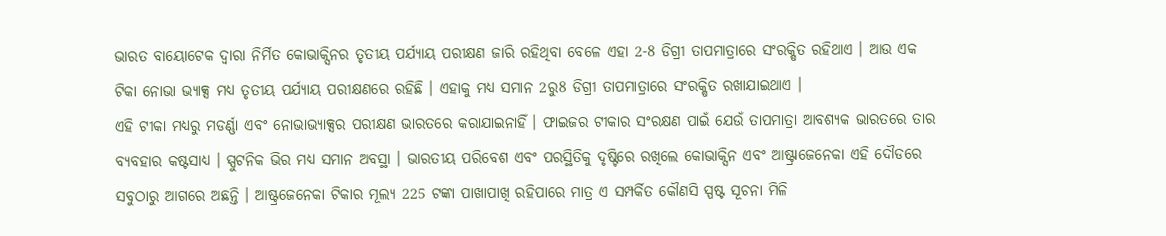ଭାରତ ବାୟୋଟେକ ଦ୍ୱାରା ନିର୍ମିତ କୋଭାକ୍ସିନର ତୃତୀୟ ପର୍ଯ୍ୟାୟ ପରୀକ୍ଷଣ ଜାରି ରହିଥିବା ବେଳେ ଏହା 2-8 ଡିଗ୍ରୀ ତାପମାତ୍ରାରେ ସଂରକ୍ଷିତ ରହିଥାଏ । ଆଉ ଏକ ଟିକା ନୋଭା ଭ୍ୟାକ୍ସ ମଧ୍ୟ ତୃତୀୟ ପର୍ଯ୍ୟାୟ ପରୀକ୍ଷଣରେ ରହିଛି । ଏହାକୁ ମଧ୍ୟ ସମାନ 2ରୁ8 ଡିଗ୍ରୀ ତାପମାତ୍ରାରେ ସଂରକ୍ଷିତ ରଖାଯାଇଥାଏ ।
ଏହି ଟୀକା ମଧ୍ୟରୁ ମଡର୍ଣ୍ଣା ଏବଂ ନୋଭାଭ୍ୟାକ୍ସର ପରୀକ୍ଷଣ ଭାରତରେ କରାଯାଇନାହିଁ । ଫାଇଜର ଟୀକାର ସଂରକ୍ଷଣ ପାଇଁ ଯେଉଁ ତାପମାତ୍ରା ଆବଶ୍ୟକ ଭାରତରେ ତାର ବ୍ୟବହାର କଷ୍ଟସାଧ୍ୟ । ସ୍ପୁଟନିକ ଭିର ମଧ୍ୟ ସମାନ ଅବସ୍ଥା । ଭାରତୀୟ ପରିବେଶ ଏବଂ ପରସ୍ଥିତିକୁ ଦୃଷ୍ଟିରେ ରଖିଲେ କୋଭାକ୍ସିନ ଏବଂ ଆଷ୍ଟ୍ରାଜେନେକା ଏହି ଦୌଡରେ ସବୁଠାରୁ ଆଗରେ ଅଛନ୍ତି । ଆଷ୍ଟ୍ରଜେନେକା ଟିକାର ମୂଲ୍ୟ 225 ଟଙ୍କା ପାଖାପାଖି ରହିପାରେ ମାତ୍ର ଏ ସମ୍ପର୍କିତ କୌଣସି ସ୍ପଷ୍ଟ ସୂଚନା ମିଳି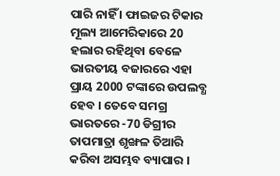ପାରି ନାହିଁ । ଫାଇଜର ଟିକାର ମୂଲ୍ୟ ଆମେରିକାରେ 20 ହଲାର ରହିଥିବା ବେଳେ ଭାରତୀୟ ବଜାରରେ ଏହା ପ୍ରାୟ 2000 ଟଙ୍କାରେ ଉପଲବ୍ଧ ହେବ । ତେବେ ସମଗ୍ର ଭାରତରେ -70 ଡିଗ୍ରୀର ତାପମାତ୍ରା ଶୃଙ୍ଖଳ ତିଆରି କରିବା ଅସମ୍ଭବ ବ୍ୟାପାର ।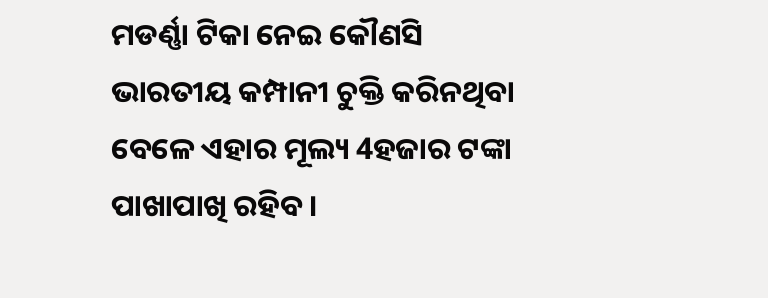ମଡର୍ଣ୍ଣା ଟିକା ନେଇ କୌଣସି ଭାରତୀୟ କମ୍ପାନୀ ଚୁକ୍ତି କରିନଥିବା ବେଳେ ଏହାର ମୂଲ୍ୟ 4ହଜାର ଟଙ୍କା ପାଖାପାଖି ରହିବ ।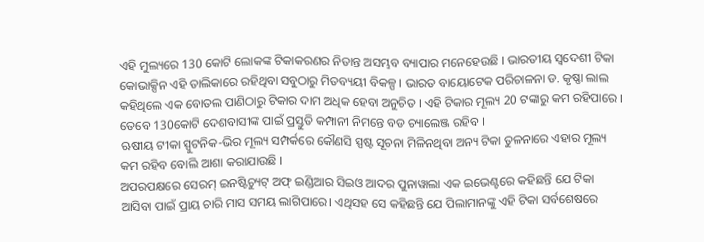ଏହି ମୁଲ୍ୟରେ 130 କୋଟି ଲୋକଙ୍କ ଟିକାକରଣର ନିତାନ୍ତ ଅସମ୍ଭବ ବ୍ୟାପାର ମନେହେଉଛି । ଭାରତୀୟ ସ୍ୱଦେଶୀ ଟିକା କୋଭାକ୍ସିନ ଏହି ତାଲିକାରେ ରହିଥିବା ସବୁଠାରୁ ମିତବ୍ୟୟୀ ବିକଳ୍ପ । ଭାରତ ବାୟୋଟେକ ପରିଚାଳନା ଡ. କୃଷ୍ଣା ଲାଲ କହିଥିଲେ ଏକ ବୋତଲ ପାଣିଠାରୁ ଟିକାର ଦାମ ଅଧିକ ହେବା ଅନୁଚିତ । ଏହି ଟିକାର ମୂଲ୍ୟ 20 ଟଙ୍କାରୁ କମ ରହିପାରେ । ତେବେ 130କୋଟି ଦେଶବାସୀଙ୍କ ପାଇଁ ପ୍ରସ୍ତୁତି କମ୍ପାନୀ ନିମନ୍ତେ ବଡ ଚ୍ୟାଲେଞ୍ଜ ରହିବ ।
ଋଷୀୟ ଟୀକା ସ୍ପୁଟନିକ-ଭିର ମୂଲ୍ୟ ସମ୍ପର୍କରେ କୌଣସି ସ୍ପଷ୍ଟ ସୂଚନା ମିଳିନଥିବା ଅନ୍ୟ ଟିକା ତୁଳନାରେ ଏହାର ମୂଲ୍ୟ କମ ରହିବ ବୋଲି ଆଶା କରାଯାଉଛି ।
ଅପରପକ୍ଷରେ ସେରମ୍ ଇନଷ୍ଟିଚ୍ୟୁଟ୍ ଅଫ୍ ଇଣ୍ଡିଆର ସିଇଓ ଆଦର ପୁନାୱାଲା ଏକ ଇଭେଣ୍ଟରେ କହିଛନ୍ତି ଯେ ଟିକା ଆସିବା ପାଇଁ ପ୍ରାୟ ଚାରି ମାସ ସମୟ ଲାଗିପାରେ। ଏଥିସହ ସେ କହିଛନ୍ତି ଯେ ପିଲାମାନଙ୍କୁ ଏହି ଟିକା ସର୍ବଶେଷରେ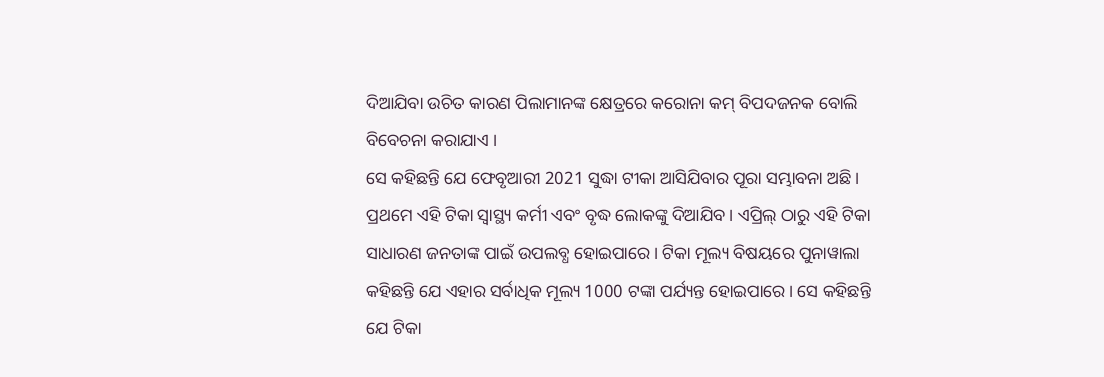ଦିଆଯିବା ଉଚିତ କାରଣ ପିଲାମାନଙ୍କ କ୍ଷେତ୍ରରେ କରୋନା କମ୍ ବିପଦଜନକ ବୋଲି ବିବେଚନା କରାଯାଏ ।
ସେ କହିଛନ୍ତି ଯେ ଫେବୃଆରୀ 2021 ସୁଦ୍ଧା ଟୀକା ଆସିଯିବାର ପୂରା ସମ୍ଭାବନା ଅଛି। ପ୍ରଥମେ ଏହି ଟିକା ସ୍ୱାସ୍ଥ୍ୟ କର୍ମୀ ଏବଂ ବୃଦ୍ଧ ଲୋକଙ୍କୁ ଦିଆଯିବ। ଏପ୍ରିଲ୍ ଠାରୁ ଏହି ଟିକା ସାଧାରଣ ଜନତାଙ୍କ ପାଇଁ ଉପଲବ୍ଧ ହୋଇପାରେ । ଟିକା ମୂଲ୍ୟ ବିଷୟରେ ପୁନାୱାଲା କହିଛନ୍ତି ଯେ ଏହାର ସର୍ବାଧିକ ମୂଲ୍ୟ 1000 ଟଙ୍କା ପର୍ଯ୍ୟନ୍ତ ହୋଇପାରେ। ସେ କହିଛନ୍ତି ଯେ ଟିକା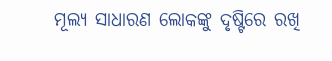ମୂଲ୍ୟ ସାଧାରଣ ଲୋକଙ୍କୁ ଦୃଷ୍ଟିରେ ରଖି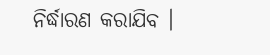ନିର୍ଦ୍ଧାରଣ କରାଯିବ ।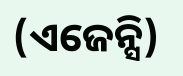(ଏଜେନ୍ସି)